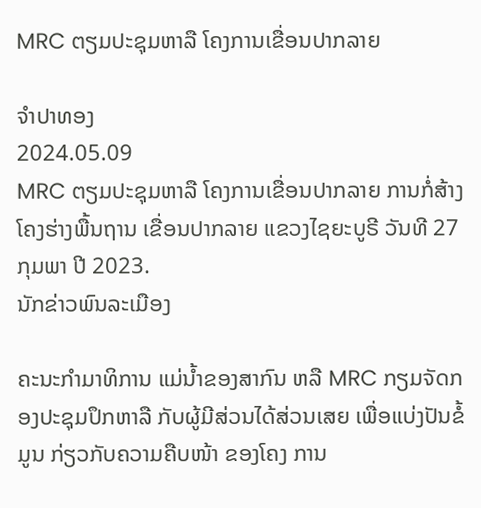MRC ຕຽມປະຊຸມຫາລື ໂຄງການເຂື່ອນປາກລາຍ

ຈຳປາທອງ
2024.05.09
MRC ຕຽມປະຊຸມຫາລື ໂຄງການເຂື່ອນປາກລາຍ ການກໍ່ສ້າງໂຄງຮ່າງພື້ນຖານ ເຂື່ອນປາກລາຍ ແຂວງໄຊຍະບູຣີ ວັນທີ 27 ກຸມພາ ປີ 2023.
ນັກຂ່າວພົນລະເມືອງ

ຄະນະກໍາມາທິການ ແມ່ນໍ້າຂອງສາກົນ ຫລື MRC ກຽມຈັດກອງປະຊຸມປຶກຫາລື ກັບຜູ້ມີສ່ວນໄດ້ສ່ວນເສຍ ເພື່ອແບ່ງປັນຂໍ້ມູນ ກ່ຽວກັບຄວາມຄືບໜ້າ ຂອງໂຄງ ການ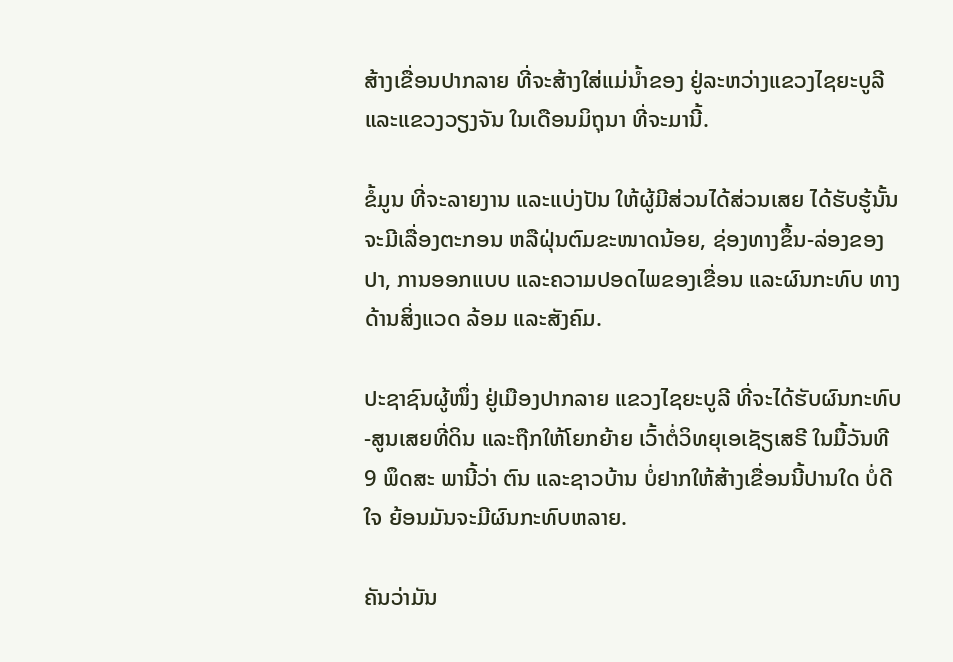ສ້າງເຂື່ອນປາກລາຍ ທີ່ຈະສ້າງໃສ່ແມ່ນໍ້າຂອງ ຢູ່ລະຫວ່າງແຂວງໄຊຍະບູລີ ແລະແຂວງວຽງຈັນ ໃນເດືອນມິຖຸນາ ທີ່ຈະມານີ້.

ຂໍ້ມູນ ທີ່ຈະລາຍງານ ແລະແບ່ງປັນ ໃຫ້ຜູ້ມີສ່ວນໄດ້ສ່ວນເສຍ ໄດ້ຮັບຮູ້ນັ້ນ ຈະມີເລື່ອງຕະກອນ ຫລືຝຸ່ນຕົມຂະໜາດນ້ອຍ, ຊ່ອງທາງຂຶ້ນ-ລ່ອງຂອງປາ, ການອອກແບບ ແລະຄວາມປອດໄພຂອງເຂື່ອນ ແລະຜົນກະທົບ ທາງດ້ານສິ່ງແວດ ລ້ອມ ແລະສັງຄົມ.

ປະຊາຊົນຜູ້ໜຶ່ງ ຢູ່ເມືອງປາກລາຍ ແຂວງໄຊຍະບູລີ ທີ່ຈະໄດ້ຮັບຜົນກະທົບ-ສູນເສຍທີ່ດິນ ແລະຖືກໃຫ້ໂຍກຍ້າຍ ເວົ້າຕໍ່ວິທຍຸເອເຊັຽເສຣີ ໃນມື້ວັນທີ 9 ພຶດສະ ພານີ້ວ່າ ຕົນ ແລະຊາວບ້ານ ບໍ່ຢາກໃຫ້ສ້າງເຂື່ອນນີ້ປານໃດ ບໍ່ດີໃຈ ຍ້ອນມັນຈະມີຜົນກະທົບຫລາຍ.

ຄັນວ່າມັນ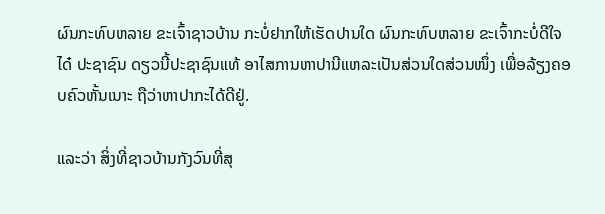ຜົນກະທົບຫລາຍ ຂະເຈົ້າຊາວບ້ານ ກະບໍ່ຢາກໃຫ້ເຮັດປານໃດ ຜົນກະທົບຫລາຍ ຂະເຈົ້າກະບໍ່ດີໃຈໄດ໋ ປະຊາຊົນ ດຽວນີ້ປະຊາຊົນແທ້ ອາໄສການຫາປານີແຫລະເປັນສ່ວນໃດສ່ວນໜຶ່ງ ເພື່ອລ້ຽງຄອບຄົວຫັ້ນເນາະ ຖືວ່າຫາປາກະໄດ້ດີຢູ່.

ແລະວ່າ ສິ່ງທີ່ຊາວບ້ານກັງວົນທີ່ສຸ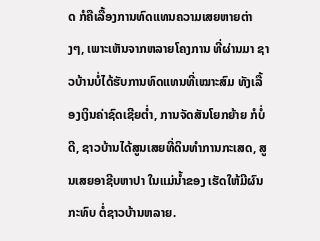ດ ກໍຄືເລື້ອງການທົດແທນຄວາມເສຍຫາຍຕ່າງໆ, ເພາະເຫັນຈາກຫລາຍໂຄງການ ທີ່ຜ່ານມາ ຊາວບ້ານບໍ່ໄດ້ຮັບການທົດແທນທີ່ເໝາະສົມ ທັງເລື້ອງເງິນຄ່າຊົດເຊີຍຕໍ່າ, ການຈັດສັນໂຍກຍ້າຍ ກໍບໍ່ດີ, ຊາວບ້ານໄດ້ສູນເສຍທີ່ດິນທໍາການກະເສດ, ສູນເສຍອາຊີບຫາປາ ໃນແມ່ນໍ້າຂອງ ເຮັດໃຫ້ມີຜົນກະທົບ ຕໍ່ຊາວບ້ານຫລາຍ.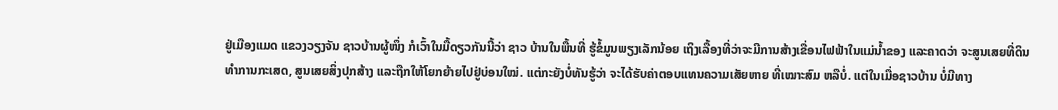ຢູ່ເມືອງແມດ ແຂວງວຽງຈັນ ຊາວບ້ານຜູ້ໜຶ່ງ ກໍເວົ້າໃນມື້ດຽວກັນນີ້ວ່າ ຊາວ ບ້ານໃນພື້ນທີ່ ຮູ້ຂໍ້ມູນພຽງເລັກນ້ອຍ ເຖິງເລື້ອງທີ່ວ່າຈະມີການສ້າງເຂື່ອນໄຟຟ້າໃນແມ່ນໍ້າຂອງ ແລະຄາດວ່າ ຈະສູນເສຍທີ່ດິນທໍາການກະເສດ, ສູນເສຍສິ່ງປຸກສ້າງ ແລະຖືກໃຫ້ໂຍກຍ້າຍໄປຢູ່ບ່ອນໃໝ່. ແຕ່ກະຍັງບໍ່ທັນຮູ້ວ່າ ຈະໄດ້ຮັບຄ່າຕອບແທນຄວາມເສັຍຫາຍ ທີ່ເໝາະສົມ ຫລືບໍ່. ແຕ່ໃນເມື່ອຊາວບ້ານ ບໍ່ມີທາງ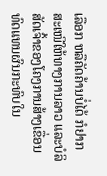ເລືອກ ຫລືຄັດຄ້ານບໍ່ໄດ້ ກໍຢາກສະເໜີໃຫ້ທາງການລາວ ແລະບໍລິສັດເຈົ້າຂອງໂຄງການສ້າງເຂື່ອນ ທົດແທນຜົນກະທົບໃນ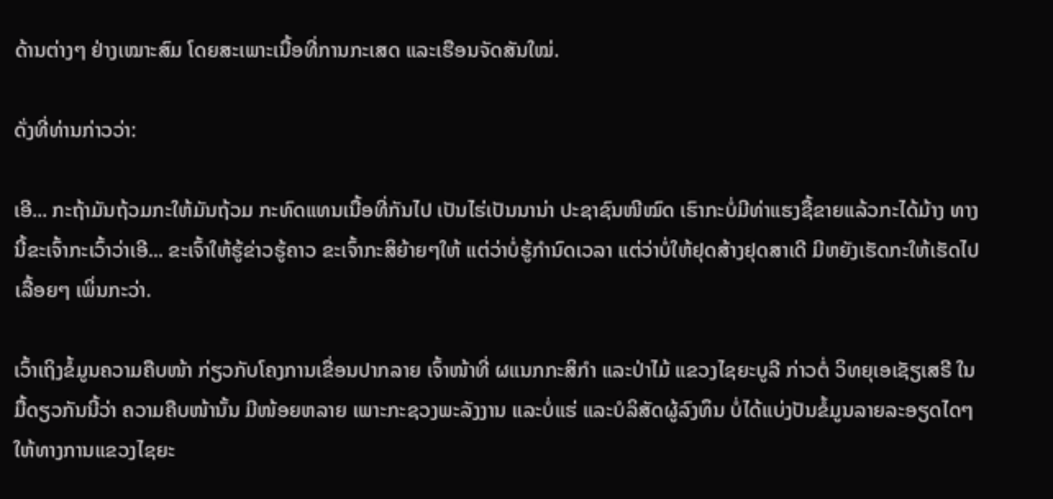ດ້ານຕ່າງໆ ຢ່າງເໝາະສົມ ໂດຍສະເພາະເນື້ອທີ່ການກະເສດ ແລະເຮືອນຈັດສັນໃໝ່.

ດັ່ງທີ່ທ່ານກ່າວວ່າ:

ເອີ... ກະຖ້າມັນຖ້ວມກະໃຫ້ມັນຖ້ວມ ກະທົດແທນເນື້ອທີ່ກັນໄປ ເປັນໄຮ່ເປັນນານ່າ ປະຊາຊົນໜີໝົດ ເຮົາກະບໍ່ມີທ່າແຮງຊື້ຂາຍແລ້ວກະໄດ້ມ້າງ ທາງນີ້ຂະເຈົ້າກະເວົ້າວ່າເອີ... ຂະເຈົ້າໃຫ້ຮູ້ຂ່າວຮູ້ຄາວ ຂະເຈົ້າກະສິຍ້າຍໆໃຫ້ ແຕ່ວ່າບໍ່ຮູ້ກໍານົດເວລາ ແຕ່ວ່າບໍ່ໃຫ້ຢຸດສ້າງຢຸດສາເດີ ມີຫຍັງເຮັດກະໃຫ້ເຮັດໄປເລື້ອຍໆ ເພິ່ນກະວ່າ.

ເວົ້າເຖິງຂໍ້ມູນຄວາມຄືບໜ້າ ກ່ຽວກັບໂຄງການເຂື່ອນປາກລາຍ ເຈົ້າໜ້າທີ່ ຜແນກກະສິກໍາ ແລະປ່າໄມ້ ແຂວງໄຊຍະບູລີ ກ່າວຕໍ່ ວິທຍຸເອເຊັຽເສຣີ ໃນມື້ດຽວກັນນີ້ວ່າ ຄວາມຄືບໜ້ານັ້ນ ມີໜ້ອຍຫລາຍ ເພາະກະຊວງພະລັງງານ ແລະບໍ່ແຮ່ ແລະບໍລິສັດຜູ້ລົງທຶນ ບໍ່ໄດ້ແບ່ງປັນຂໍ້ມູນລາຍລະອຽດໄດໆ ໃຫ້ທາງການແຂວງໄຊຍະ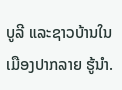ບູລີ ແລະຊາວບ້ານໃນເມືອງປາກລາຍ ຮູ້ນໍາ.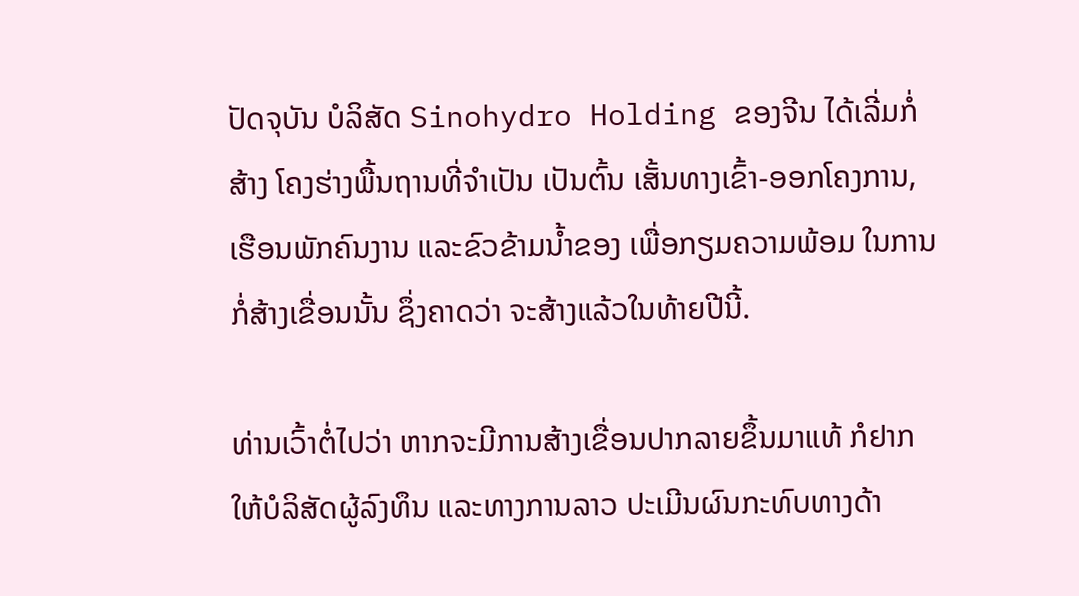ປັດຈຸບັນ ບໍລິສັດ Sinohydro Holding ຂອງຈີນ ໄດ້ເລີ່ມກໍ່ສ້າງ ໂຄງຮ່າງພື້ນຖານທີ່ຈໍາເປັນ ເປັນຕົ້ນ ເສັ້ນທາງເຂົ້າ-ອອກໂຄງການ, ເຮືອນພັກຄົນງານ ແລະຂົວຂ້າມນໍ້າຂອງ ເພື່ອກຽມຄວາມພ້ອມ ໃນການກໍ່ສ້າງເຂື່ອນນັ້ນ ຊຶ່ງຄາດວ່າ ຈະສ້າງແລ້ວໃນທ້າຍປີນີ້.

ທ່ານເວົ້າຕໍ່ໄປວ່າ ຫາກຈະມີການສ້າງເຂື່ອນປາກລາຍຂຶ້ນມາແທ້ ກໍຢາກໃຫ້ບໍລິສັດຜູ້ລົງທຶນ ແລະທາງການລາວ ປະເມີນຜົນກະທົບທາງດ້າ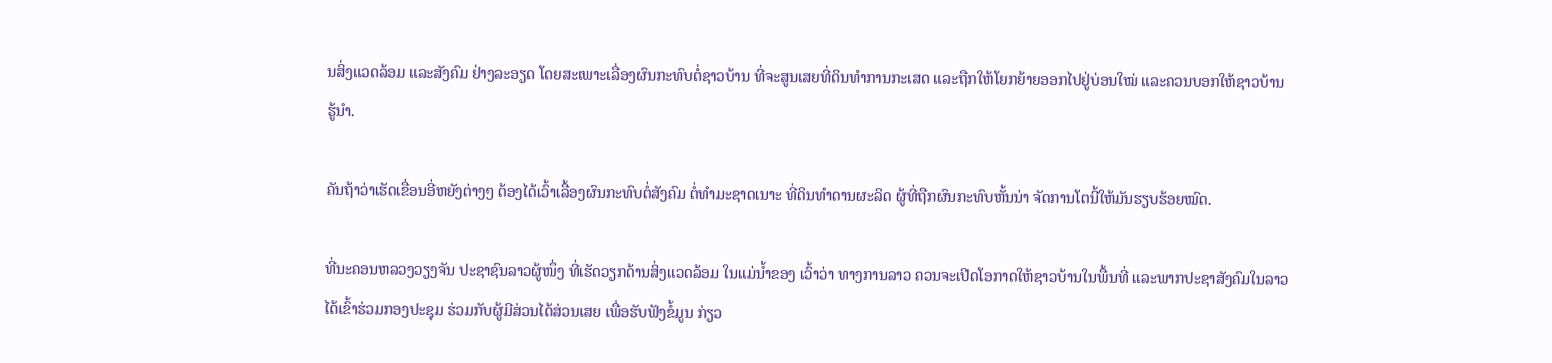ນສິ່ງແວດລ້ອມ ແລະສັງຄົມ ຢ່າງລະອຽດ ໂດຍສະເພາະເລື່ອງຜົນກະທົບຕໍ່ຊາວບ້ານ ທີ່ຈະສູນເສຍທີ່ດິນທໍາການກະເສດ ແລະຖືກໃຫ້ໂຍກຍ້າຍອອກໄປຢູ່ບ່ອນໃໝ່ ແລະຄວນບອກໃຫ້ຊາວບ້ານ ຮູ້ນໍາ.

ຄັນຖ້າວ່າເຮັດເຂື່ອນອີ່ຫຍັງຕ່າງໆ ຕ້ອງໄດ້ເວົ້າເລື້ອງຜົນກະທົບຕໍ່ສັງຄົມ ຕໍ່ທໍາມະຊາດເນາະ ທີ່ດິນທໍາດານຜະລິດ ຜູ້ທີ່ຖືກຜົນກະທົບຫັ້ນນ່າ ຈັດການໂຕນີ້ໃຫ້ມັນຮຽບຮ້ອຍໝົດ.

ທີ່ນະຄອນຫລວງວຽງຈັນ ປະຊາຊົນລາວຜູ້ໜຶ່ງ ທີ່ເຮັດວຽກດ້ານສິ່ງແວດລ້ອມ ໃນແມ່ນໍ້າຂອງ ເວົ້າວ່າ ທາງການລາວ ຄວນຈະເປີດໂອກາດໃຫ້ຊາວບ້ານໃນພື້ນທີ່ ແລະພາກປະຊາສັງຄົມໃນລາວ ໄດ້ເຂົ້າຮ່ວມກອງປະຊຸມ ຮ່ວມກັບຜູ້ມີສ່ວນໄດ້ສ່ວນເສຍ ເພື່ອຮັບຟັງຂໍ້ມູນ ກ່ຽວ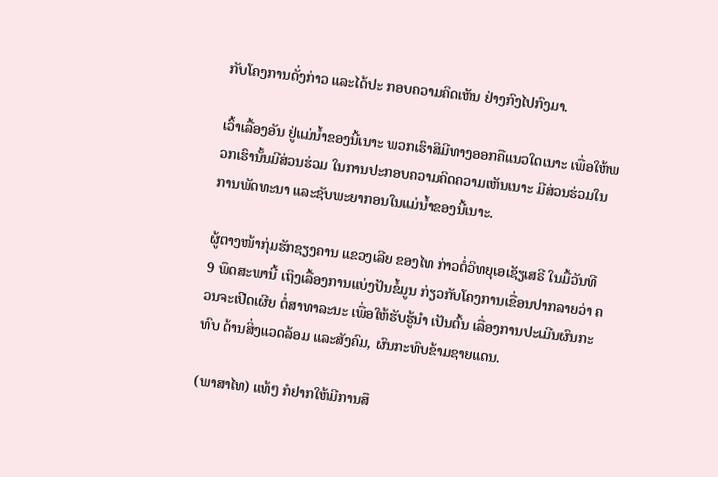ກັບໂຄງການດັ່ງກ່າວ ແລະໄດ້ປະ ກອບຄວາມຄິດເຫັນ ຢ່າງກົງໄປກົງມາ.

ເວົ້າເລື້ອງອັນ ຢູ່ແມ່ນໍ້າຂອງນີ້ເນາະ ພວກເຮົາສິມີທາງອອກຄືແນວໃດເນາະ ເພື່ອໃຫ້ພວກເຮົານັ້ນມີສ່ວນຮ່ວມ ໃນການປະກອບຄວາມຄິດຄວາມເຫັນເນາະ ມີສ່ວນຮ່ວມໃນການພັດທະນາ ແລະຊັບພະຍາກອນໃນແມ່ນໍ້າຂອງນີ້ເນາະ.

ຜູ້ຕາງໜ້າກຸ່ມຮັກຊຽງຄານ ແຂວງເລີຍ ຂອງໄທ ກ່າວຕໍ່ວິທຍຸເອເຊັຽເສຣີ ໃນມື້ວັນທີ 9 ພຶດສະພານີ້ ເຖິງເລື້ອງການແບ່ງປັນຂໍ້ມູນ ກ່ຽວກັບໂຄງການເຂື່ອນປາກລາຍວ່າ ຄວນຈະເປີດເຜີຍ ຕໍ່ສາທາລະນະ ເພື່ອໃຫ້ຮັບຮູ້ນໍາ ເປັນຕົ້ນ ເລື່ອງການປະເມີນຜົນກະທົບ ດ້ານສິ່ງແວດລ້ອມ ແລະສັງຄົມ, ຜົນກະທົບຂ້າມຊາຍແດນ.

(ພາສາໄທ) ແທ້ໆ ກໍຢາກໃຫ້ມີການສຶ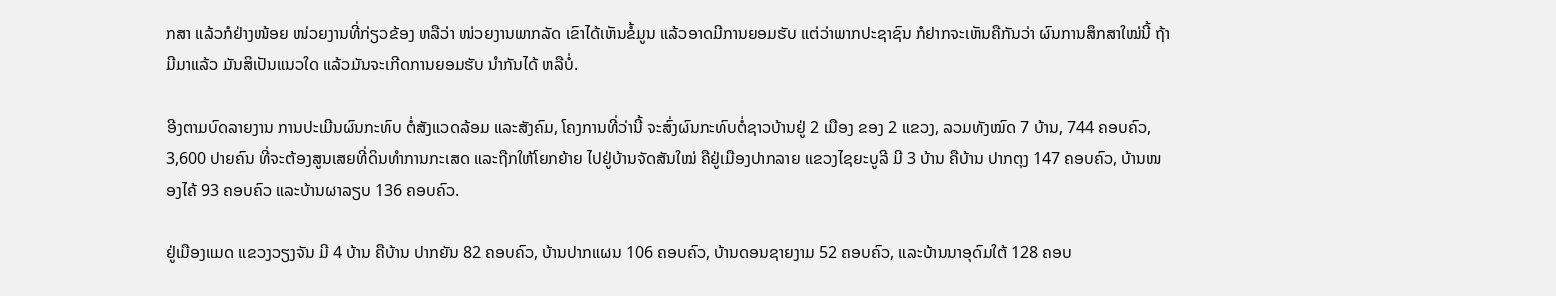ກສາ ແລ້ວກໍຢ່າງໜ້ອຍ ໜ່ວຍງານທີ່ກ່ຽວຂ້ອງ ຫລືວ່າ ໜ່ວຍງານພາກລັດ ເຂົາໄດ້ເຫັນຂໍ້ມູນ ແລ້ວອາດມີການຍອມຮັບ ແຕ່ວ່າພາກປະຊາຊົນ ກໍຢາກຈະເຫັນຄືກັນວ່າ ຜົນການສຶກສາໃໝ່ນີ້ ຖ້າມີມາແລ້ວ ມັນສິເປັນແນວໃດ ແລ້ວມັນຈະເກີດການຍອມຮັບ ນໍາກັນໄດ້ ຫລືບໍ່.

ອີງຕາມບົດລາຍງານ ການປະເມີນຜົນກະທົບ ຕໍ່ສັງແວດລ້ອມ ແລະສັງຄົມ, ໂຄງການທີ່ວ່ານີ້ ຈະສົ່ງຜົນກະທົບຕໍ່ຊາວບ້ານຢູ່ 2 ເມືອງ ຂອງ 2 ແຂວງ, ລວມທັງໝົດ 7 ບ້ານ, 744 ຄອບຄົວ, 3,600 ປາຍຄົນ ທີ່ຈະຕ້ອງສູນເສຍທີ່ດິນທໍາການກະເສດ ແລະຖືກໃຫ້ໂຍກຍ້າຍ ໄປຢູ່ບ້ານຈັດສັນໃໝ່ ຄືຢູ່ເມືອງປາກລາຍ ແຂວງໄຊຍະບູລີ ມີ 3 ບ້ານ ຄືບ້ານ ປາກຕຸງ 147 ຄອບຄົວ, ບ້ານໜອງໄຄ້ 93 ຄອບຄົວ ແລະບ້ານຜາລຽບ 136 ຄອບຄົວ.

ຢູ່ເມືອງແມດ ແຂວງວຽງຈັນ ມີ 4 ບ້ານ ຄືບ້ານ ປາກຍັນ 82 ຄອບຄົວ, ບ້ານປາກແຜນ 106 ຄອບຄົວ, ບ້ານດອນຊາຍງາມ 52 ຄອບຄົວ, ແລະບ້ານນາອຸດົມໃຕ້ 128 ຄອບ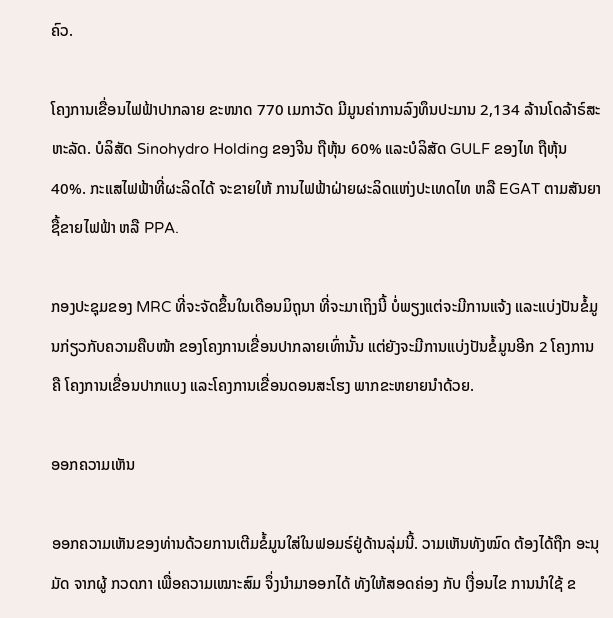ຄົວ.

ໂຄງການເຂື່ອນໄຟຟ້າປາກລາຍ ຂະໜາດ 770 ເມກາວັດ ມີມູນຄ່າການລົງທຶນປະມານ 2,134 ລ້ານໂດລ້າຣ໌ສະຫະລັດ. ບໍລິສັດ Sinohydro Holding ຂອງຈີນ ຖືຫຸ້ນ 60% ແລະບໍລິສັດ GULF ຂອງໄທ ຖືຫຸ້ນ 40%. ກະແສໄຟຟ້າທີ່ຜະລິດໄດ້ ຈະຂາຍໃຫ້ ການໄຟຟ້າຝ່າຍຜະລິດແຫ່ງປະເທດໄທ ຫລື EGAT ຕາມສັນຍາຊື້ຂາຍໄຟຟ້າ ຫລື PPA.

ກອງປະຊຸມຂອງ MRC ທີ່ຈະຈັດຂຶ້ນໃນເດືອນມິຖຸນາ ທີ່ຈະມາເຖິງນີ້ ບໍ່ພຽງແຕ່ຈະມີການແຈ້ງ ແລະແບ່ງປັນຂໍ້ມູນກ່ຽວກັບຄວາມຄືບໜ້າ ຂອງໂຄງການເຂື່ອນປາກລາຍເທົ່ານັ້ນ ແຕ່ຍັງຈະມີການແບ່ງປັນຂໍ້ມູນອີກ 2 ໂຄງການ ຄື ໂຄງການເຂື່ອນປາກແບງ ແລະໂຄງການເຂື່ອນດອນສະໂຮງ ພາກຂະຫຍາຍນໍາດ້ວຍ.

ອອກຄວາມເຫັນ

ອອກຄວາມເຫັນຂອງທ່ານດ້ວຍການເຕີມຂໍ້ມູນໃສ່ໃນຟອມຣ໌ຢູ່ດ້ານລຸ່ມນີ້. ວາມເຫັນທັງໝົດ ຕ້ອງໄດ້ຖືກ ອະນຸມັດ ຈາກຜູ້ ກວດກາ ເພື່ອຄວາມເໝາະສົມ ຈຶ່ງນໍາມາອອກໄດ້ ທັງໃຫ້ສອດຄ່ອງ ກັບ ເງື່ອນໄຂ ການນຳໃຊ້ ຂ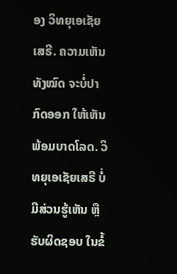ອງ ວິທຍຸເອເຊັຍເສຣີ. ຄວາມເຫັນທັງໝົດ ຈະບໍ່ປາກົດອອກ ໃຫ້ເຫັນພ້ອມບາດໂລດ. ວິທຍຸເອເຊັຍເສຣີ ບໍ່ມີສ່ວນຮູ້ເຫັນ ຫຼືຮັບຜິດຊອບ ໃນຂໍ້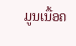ມູນເນື້ອຄ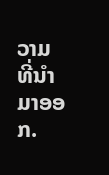ວາມ ທີ່ນໍາມາອອກ.